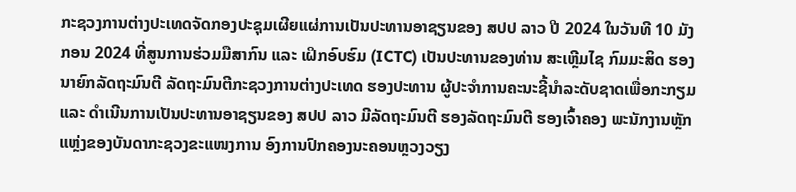ກະຊວງການຕ່າງປະເທດຈັດກອງປະຊຸມເຜີຍແຜ່ການເປັນປະທານອາຊຽນຂອງ ສປປ ລາວ ປີ 2024 ໃນວັນທີ 10 ມັງກອນ 2024 ທີ່ສູນການຮ່ວມມືສາກົນ ແລະ ເຝິກອົບຮົມ (ICTC) ເປັນປະທານຂອງທ່ານ ສະເຫຼີມໄຊ ກົມມະສິດ ຮອງນາຍົກລັດຖະມົນຕີ ລັດຖະມົນຕີກະຊວງການຕ່າງປະເທດ ຮອງປະທານ ຜູ້ປະຈໍາການຄະນະຊີ້ນໍາລະດັບຊາດເພື່ອກະກຽມ ແລະ ດຳເນີນການເປັນປະທານອາຊຽນຂອງ ສປປ ລາວ ມີລັດຖະມົນຕີ ຮອງລັດຖະມົນຕີ ຮອງເຈົ້າຄອງ ພະນັກງານຫຼັກແຫຼ່ງຂອງບັນດາກະຊວງຂະແໜງການ ອົງການປົກຄອງນະຄອນຫຼວງວຽງ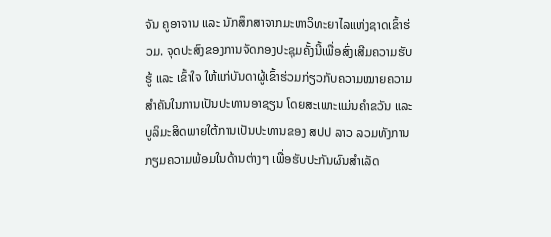ຈັນ ຄູອາຈານ ແລະ ນັກສຶກສາຈາກມະຫາວິທະຍາໄລແຫ່ງຊາດເຂົ້າຮ່ວມ. ຈຸດປະສົງຂອງການຈັດກອງປະຊຸມຄັ້ງນີ້ເພື່ອສົ່ງເສີມຄວາມຮັບຮູ້ ແລະ ເຂົ້າໃຈ ໃຫ້ແກ່ບັນດາຜູ້ເຂົ້າຮ່ວມກ່ຽວກັບຄວາມໝາຍຄວາມສໍາຄັນໃນການເປັນປະທານອາຊຽນ ໂດຍສະເພາະແມ່ນຄໍາຂວັນ ແລະ ບູລິມະສິດພາຍໃຕ້ການເປັນປະທານຂອງ ສປປ ລາວ ລວມທັງການກຽມຄວາມພ້ອມໃນດ້ານຕ່າງໆ ເພື່ອຮັບປະກັນຜົນສໍາເລັດ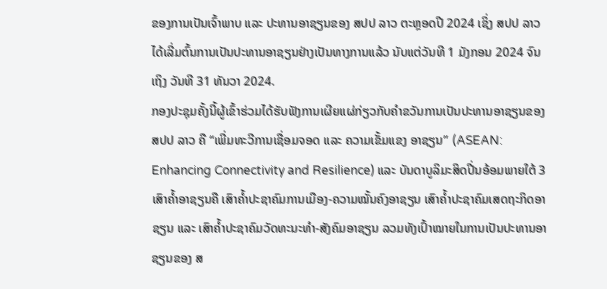ຂອງການເປັນເຈົ້າພາບ ແລະ ປະທານອາຊຽນຂອງ ສປປ ລາວ ຕະຫຼອດປີ 2024 ເຊິ່ງ ສປປ ລາວ ໄດ້ເລີ່ມຕົ້ນການເປັນປະທານອາຊຽນຢ່າງເປັນທາງການແລ້ວ ນັບແຕ່ວັນທີ 1 ມັງກອນ 2024 ຈົນເຖິງ ວັນທີ 31 ທັນວາ 2024.
ກອງປະຊຸມຄັ້ງນີ້ຜູ້ເຂົ້າຮ່ວມໄດ້ຮັບຟັງການເຜີຍແຜ່ກ່ຽວກັບຄຳຂວັນການເປັນປະທານອາຊຽນຂອງ ສປປ ລາວ ຄື “ເພີ່ມທະວີການເຊື່ອມຈອດ ແລະ ຄວາມເຂັ້ມແຂງ ອາຊຽນ” (ASEAN: Enhancing Connectivity and Resilience) ແລະ ບັນດາບູລິມະສິດປີ່ນອ້ອມພາຍໃຕ້ 3 ເສົາຄໍ້າອາຊຽນຄື ເສົາຄໍ້າປະຊາຄົມການເມືອງ-ຄວາມໝັ້ນຄົງອາຊຽນ ເສົາຄໍ້າປະຊາຄົມເສດຖະກິດອາຊຽນ ແລະ ເສົາຄໍ້າປະຊາຄົມວັດທະນະທໍາ-ສັງຄົມອາຊຽນ ລວມທັງເປົ້າໝາຍໃນການເປັນປະທານອາຊຽນຂອງ ສ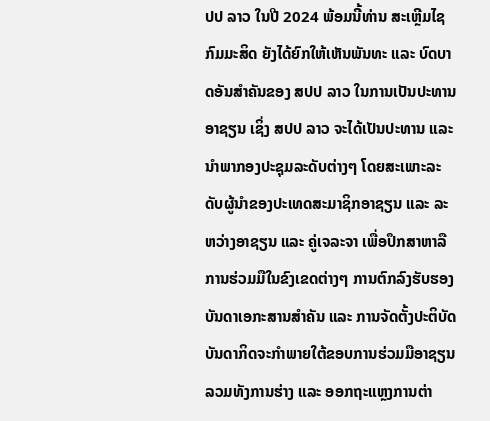ປປ ລາວ ໃນປີ 2024 ພ້ອມນີ້ທ່ານ ສະເຫຼີມໄຊ ກົມມະສິດ ຍັງໄດ້ຍົກໃຫ້ເຫັນພັນທະ ແລະ ບົດບາດອັນສໍາຄັນຂອງ ສປປ ລາວ ໃນການເປັນປະທານອາຊຽນ ເຊິ່ງ ສປປ ລາວ ຈະໄດ້ເປັນປະທານ ແລະ ນໍາພາກອງປະຊຸມລະດັບຕ່າງໆ ໂດຍສະເພາະລະດັບຜູ້ນໍາຂອງປະເທດສະມາຊິກອາຊຽນ ແລະ ລະຫວ່າງອາຊຽນ ແລະ ຄູ່ເຈລະຈາ ເພື່ອປຶກສາຫາລືການຮ່ວມມືໃນຂົງເຂດຕ່າງໆ ການຕົກລົງຮັບຮອງບັນດາເອກະສານສໍາຄັນ ແລະ ການຈັດຕັ້ງປະຕິບັດບັນດາກິດຈະກຳພາຍໃຕ້ຂອບການຮ່ວມມືອາຊຽນ ລວມທັງການຮ່າງ ແລະ ອອກຖະແຫຼງການຕ່າ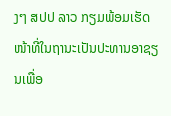ງໆ ສປປ ລາວ ກຽມພ້ອມເຮັດໜ້າທີ່ໃນຖານະເປັນປະທານອາຊຽນເພື່ອ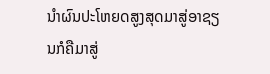ນໍາຜົນປະໂຫຍດສູງສຸດມາສູ່ອາຊຽນກໍຄືມາສູ່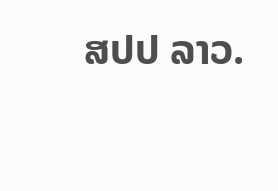ສປປ ລາວ.